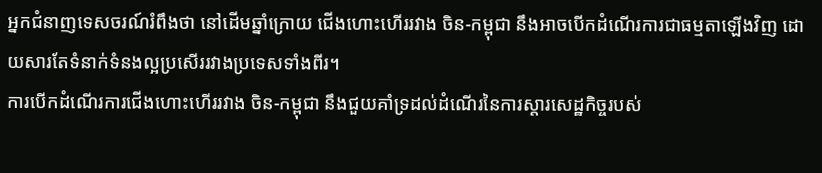អ្នកជំនាញទេសចរណ៍រំពឹងថា នៅដើមឆ្នាំក្រោយ ជើងហោះហើររវាង ចិន-កម្ពុជា នឹងអាចបើកដំណើរការជាធម្មតាឡើងវិញ ដោយសារតែទំនាក់ទំនងល្អប្រសើររវាងប្រទេសទាំងពីរ។
ការបើកដំណើរការជើងហោះហើររវាង ចិន-កម្ពុជា នឹងជួយគាំទ្រដល់ដំណើរនៃការស្ដារសេដ្ឋកិច្ចរបស់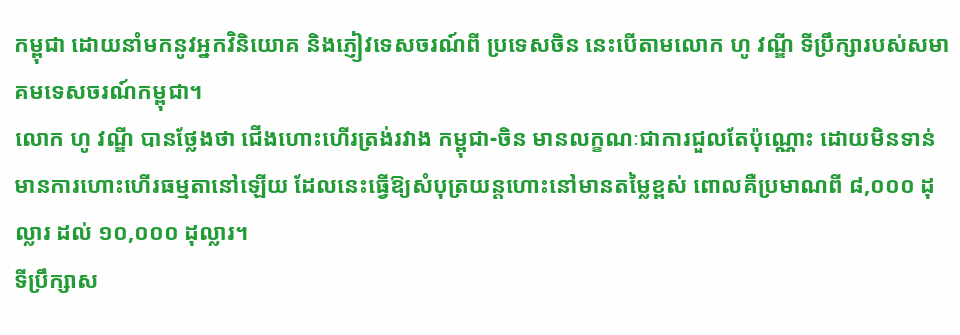កម្ពុជា ដោយនាំមកនូវអ្នកវិនិយោគ និងភ្ញៀវទេសចរណ៍ពី ប្រទេសចិន នេះបើតាមលោក ហូ វណ្ឌី ទីប្រឹក្សារបស់សមាគមទេសចរណ៍កម្ពុជា។
លោក ហូ វណ្ឌី បានថ្លែងថា ជើងហោះហើរត្រង់រវាង កម្ពុជា-ចិន មានលក្ខណៈជាការជួលតែប៉ុណ្ណោះ ដោយមិនទាន់មានការហោះហើរធម្មតានៅឡើយ ដែលនេះធ្វើឱ្យសំបុត្រយន្តហោះនៅមានតម្លៃខ្ពស់ ពោលគឺប្រមាណពី ៨,០០០ ដុល្លារ ដល់ ១០,០០០ ដុល្លារ។
ទីប្រឹក្សាស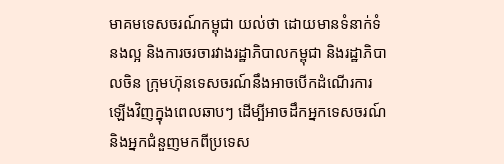មាគមទេសចរណ៍កម្ពុជា យល់ថា ដោយមានទំនាក់ទំនងល្អ និងការចរចារវាងរដ្ឋាភិបាលកម្ពុជា និងរដ្ឋាភិបាលចិន ក្រុមហ៊ុនទេសចរណ៍នឹងអាចបើកដំណើរការឡើងវិញក្នុងពេលឆាបៗ ដើម្បីអាចដឹកអ្នកទេសចរណ៍ និងអ្នកជំនួញមកពីប្រទេស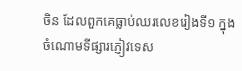ចិន ដែលពួកគេធ្លាប់ឈរលេខរៀងទី១ ក្នុងចំណោមទីផ្សារភ្ញៀវទេស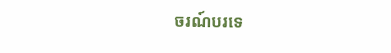ចរណ៍បរទេ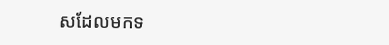សដែលមកទ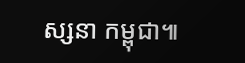ស្សនា កម្ពុជា៕